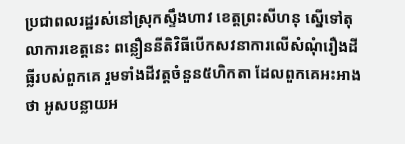ប្រជាពលរដ្ឋរស់នៅស្រុកស្ទឹងហាវ ខេត្តព្រះសីហនុ ស្នើទៅតុលាការខេត្តនេះ ពន្លឿននីតិវិធីបើកសវនាការលើសំណុំរឿងដីធ្លីរបស់ពួកគេ រួមទាំងដីវត្តចំនួន៥ហិកតា ដែលពួកគេអះអាងថា អូសបន្លាយអ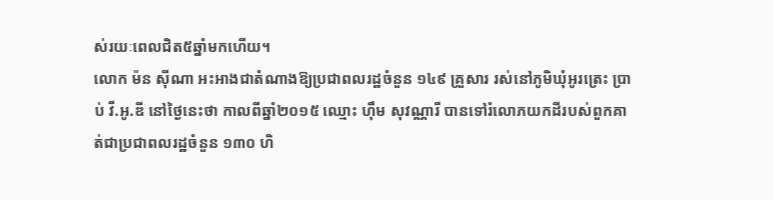ស់រយៈពេលជិត៥ឆ្នាំមកហើយ។
លោក ម៉ន ស៊ីណា អះអាងជាតំណាងឱ្យប្រជាពលរដ្ឋចំនួន ១៤៩ គ្រួសារ រស់នៅភូមិឃុំអូរត្រេះ ប្រាប់ វី.អូ.ឌី នៅថ្ងៃនេះថា កាលពីឆ្នាំ២០១៥ ឈ្មោះ ហ៊ឹម សុវណ្ណារី បានទៅរំលោភយកដីរបស់ពួកគាត់ជាប្រជាពលរដ្ឋចំនួន ១៣០ ហិ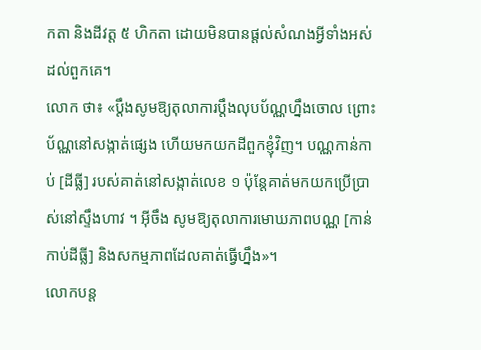កតា និងដីវត្ត ៥ ហិកតា ដោយមិនបានផ្ដល់សំណងអ្វីទាំងអស់ដល់ពួកគេ។
លោក ថា៖ «ប្ដឹងសូមឱ្យតុលាការប្ដឹងលុបប័ណ្ណហ្នឹងចោល ព្រោះប័ណ្ណនៅសង្កាត់ផ្សេង ហើយមកយកដីពួកខ្ញុំវិញ។ បណ្ណកាន់កាប់ [ដីធ្លី] របស់គាត់នៅសង្កាត់លេខ ១ ប៉ុន្តែគាត់មកយកប្រើប្រាស់នៅស្ទឹងហាវ ។ អ៊ីចឹង សូមឱ្យតុលាការមោឃភាពបណ្ណ [កាន់កាប់ដីធ្លី] និងសកម្មភាពដែលគាត់ធ្វើហ្នឹង»។
លោកបន្ត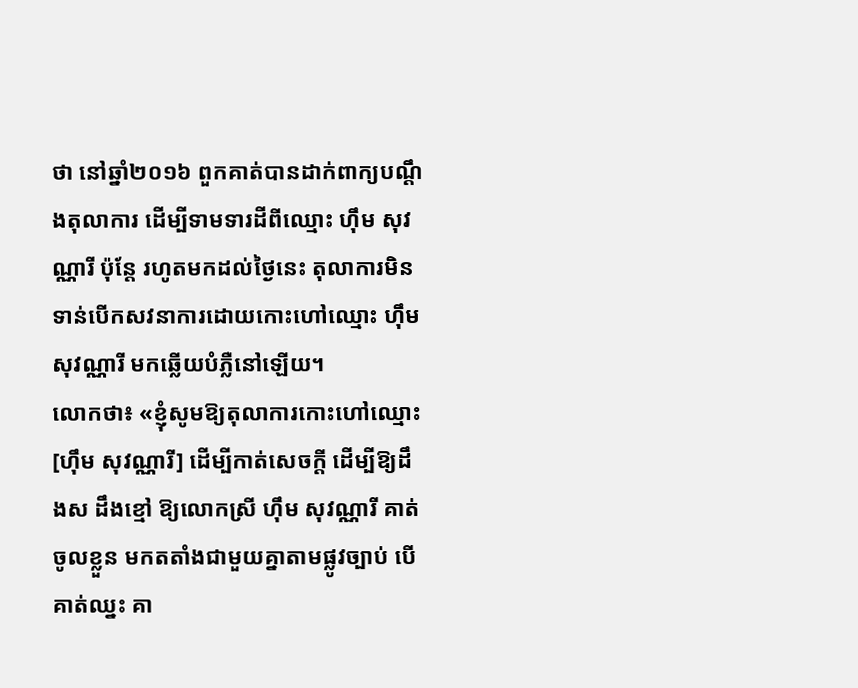ថា នៅឆ្នាំ២០១៦ ពួកគាត់បានដាក់ពាក្យបណ្ដឹងតុលាការ ដើម្បីទាមទារដីពីឈ្មោះ ហ៊ឹម សុវណ្ណារី ប៉ុន្តែ រហូតមកដល់ថ្ងៃនេះ តុលាការមិនទាន់បើកសវនាការដោយកោះហៅឈ្មោះ ហ៊ឹម សុវណ្ណារី មកឆ្លើយបំភ្លឺនៅឡើយ។
លោកថា៖ «ខ្ញុំសូមឱ្យតុលាការកោះហៅឈ្មោះ [ហ៊ឹម សុវណ្ណារី] ដើម្បីកាត់សេចក្ដី ដើម្បីឱ្យដឹងស ដឹងខ្មៅ ឱ្យលោកស្រី ហ៊ឹម សុវណ្ណារី គាត់ចូលខ្លួន មកតតាំងជាមួយគ្នាតាមផ្លូវច្បាប់ បើគាត់ឈ្នះ គា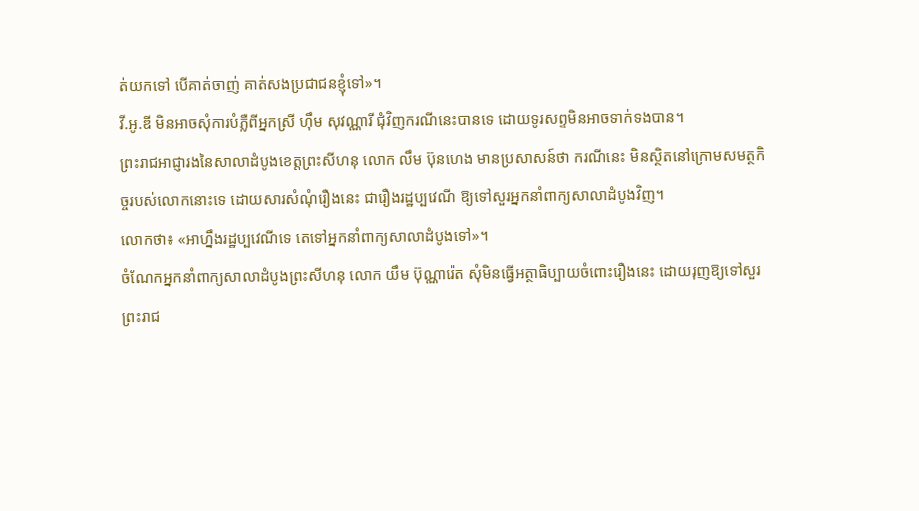ត់យកទៅ បើគាត់ចាញ់ គាត់សងប្រជាជនខ្ញុំទៅ»។
វី.អូ.ឌី មិនអាចសុំការបំភ្លឺពីអ្នកស្រី ហ៊ឹម សុវណ្ណារី ជុំវិញករណីនេះបានទេ ដោយទូរសព្ទមិនអាចទាក់ទងបាន។
ព្រះរាជអាជ្ញារងនៃសាលាដំបូងខេត្តព្រះសីហនុ លោក លឹម ប៊ុនហេង មានប្រសាសន៍ថា ករណីនេះ មិនស្ថិតនៅក្រោមសមត្ថកិច្ចរបស់លោកនោះទេ ដោយសារសំណុំរឿងនេះ ជារឿងរដ្ឋប្បវេណី ឱ្យទៅសួរអ្នកនាំពាក្យសាលាដំបូងវិញ។
លោកថា៖ «អាហ្នឹងរដ្ឋប្បវេណីទេ តេទៅអ្នកនាំពាក្យសាលាដំបូងទៅ»។
ចំណែកអ្នកនាំពាក្យសាលាដំបូងព្រះសីហនុ លោក យឹម ប៊ុណ្ណារ៉េត សុំមិនធ្វើអត្ថាធិប្បាយចំពោះរឿងនេះ ដោយរុញឱ្យទៅសួរព្រះរាជ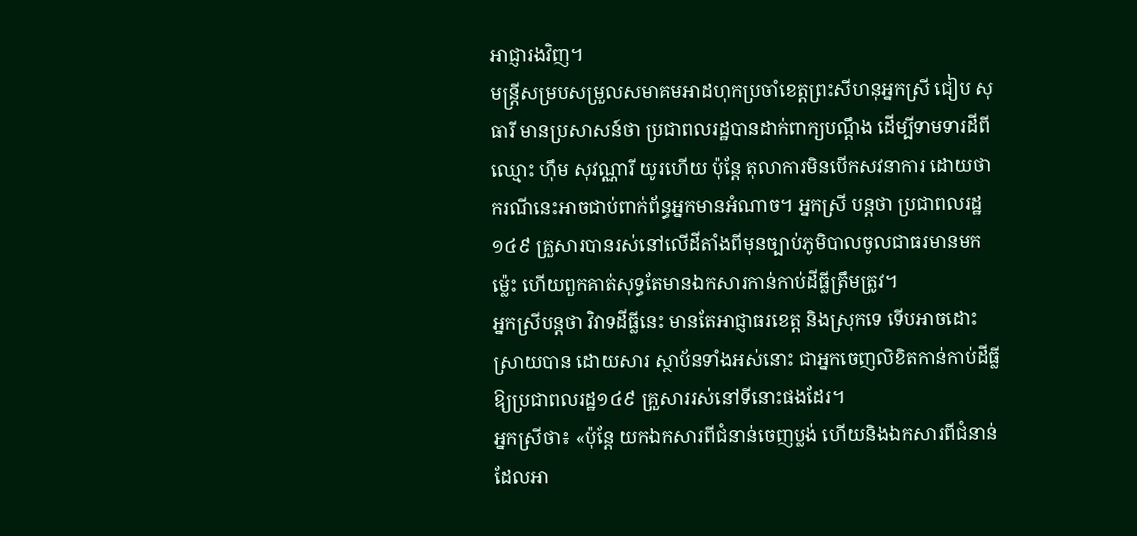អាជ្ញារងវិញ។
មន្ត្រីសម្របសម្រួលសមាគមអាដហុកប្រចាំខេត្តព្រះសីហនុអ្នកស្រី ជៀប សុធារី មានប្រសាសន៍ថា ប្រជាពលរដ្ឋបានដាក់ពាក្យបណ្ដឹង ដើម្បីទាមទារដីពីឈ្មោះ ហ៊ឹម សុវណ្ណារី យូរហើយ ប៉ុន្តែ តុលាការមិនបើកសវនាការ ដោយថា ករណីនេះអាចជាប់ពាក់ព័ន្ធអ្នកមានអំណាច។ អ្នកស្រី បន្តថា ប្រជាពលរដ្ឋ១៤៩ គ្រួសារបានរស់នៅលើដីតាំងពីមុនច្បាប់ភូមិបាលចូលជាធរមានមកម៉្លេះ ហើយពួកគាត់សុទ្ធតែមានឯកសារកាន់កាប់ដីធ្លីត្រឹមត្រូវ។
អ្នកស្រីបន្តថា វិវាទដីធ្លីនេះ មានតែអាជ្ញាធរខេត្ត និងស្រុកទេ ទើបអាចដោះស្រាយបាន ដោយសារ ស្ថាប័នទាំងអស់នោះ ជាអ្នកចេញលិខិតកាន់កាប់ដីធ្លីឱ្យប្រជាពលរដ្ឋ១៤៩ គ្រួសាររស់នៅទីនោះផងដែរ។
អ្នកស្រីថា៖ «ប៉ុន្តែ យកឯកសារពីជំនាន់ចេញប្លង់ ហើយនិងឯកសារពីជំនាន់ដែលអា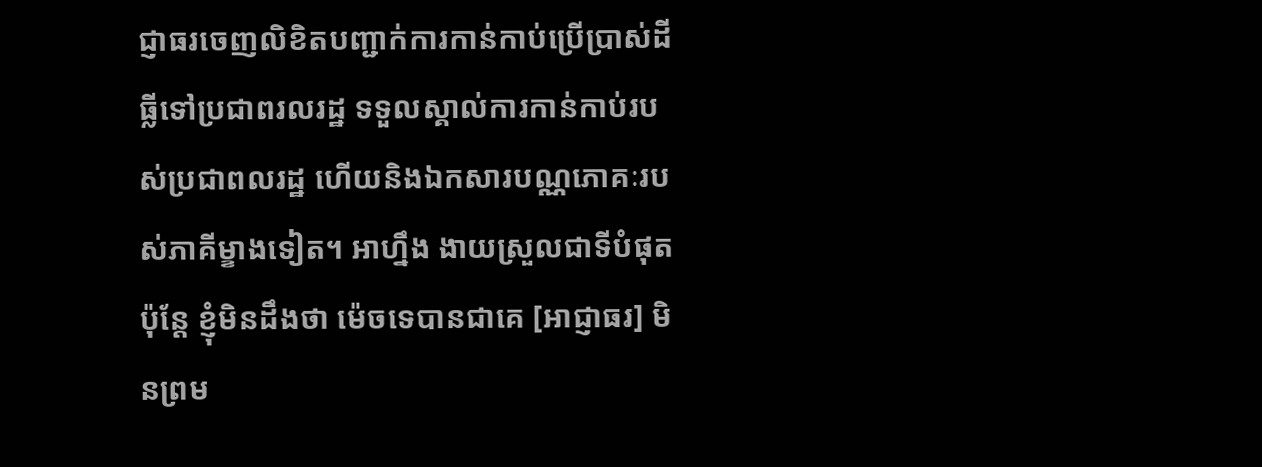ជ្ញាធរចេញលិខិតបញ្ជាក់ការកាន់កាប់ប្រើប្រាស់ដីធ្លីទៅប្រជាពរលរដ្ឋ ទទួលស្គាល់ការកាន់កាប់របស់ប្រជាពលរដ្ឋ ហើយនិងឯកសារបណ្ណភោគៈរបស់ភាគីម្ខាងទៀត។ អាហ្នឹង ងាយស្រួលជាទីបំផុត ប៉ុន្តែ ខ្ញុំមិនដឹងថា ម៉េចទេបានជាគេ [អាជ្ញាធរ] មិនព្រម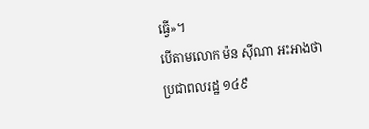ធ្វើ»។
បើតាមលោក ម៉ន ស៊ីណា អះអាងថា ប្រជាពលរដ្ឋ ១៤៩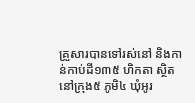គ្រួសារបានទៅរស់នៅ និងកាន់កាប់ដី១៣៥ ហិកតា ស្ថិតនៅក្រុង៥ ភូមិ៤ ឃុំអូរ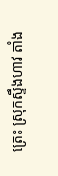ត្រេះ ស្រុកស្ទឹងហាវ តាំង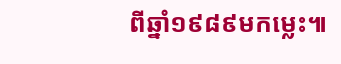ពីឆ្នាំ១៩៨៩មកម្លេះ៕